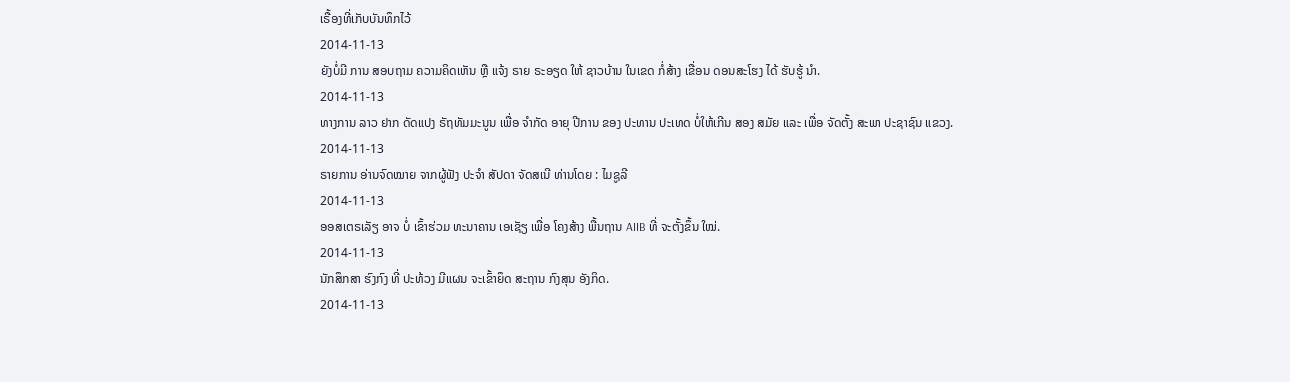ເຣື້ອງທີ່ເກັບບັນທຶກໄວ້
2014-11-13
ຍັງບໍ່ມີ ການ ສອບຖາມ ຄວາມຄິດເຫັນ ຫຼື ແຈ້ງ ຣາຍ ຣະອຽດ ໃຫ້ ຊາວບ້ານ ໃນເຂດ ກໍ່ສ້າງ ເຂື່ອນ ດອນສະໂຮງ ໄດ້ ຮັບຮູ້ ນໍາ.
2014-11-13
ທາງການ ລາວ ຢາກ ດັດແປງ ຣັຖທັມມະນູນ ເພື່ອ ຈຳກັດ ອາຍຸ ປີການ ຂອງ ປະທານ ປະເທດ ບໍ່ໃຫ້ເກີນ ສອງ ສມັຍ ແລະ ເພື່ອ ຈັດຕັ້ງ ສະພາ ປະຊາຊົນ ແຂວງ.
2014-11-13
ຣາຍການ ອ່ານຈົດໝາຍ ຈາກຜູ້ຟັງ ປະຈຳ ສັປດາ ຈັດສເນີ ທ່ານໂດຍ : ໄມຊູລີ
2014-11-13
ອອສເຕຣເລັຽ ອາຈ ບໍ່ ເຂົ້າຮ່ວມ ທະນາຄານ ເອເຊັຽ ເພື່ອ ໂຄງສ້າງ ພື້ນຖານ AIIB ທີ່ ຈະຕັ້ງຂຶ້ນ ໃໝ່.
2014-11-13
ນັກສຶກສາ ຮົງກົງ ທີ່ ປະທ້ວງ ມີແຜນ ຈະເຂົ້າຍຶດ ສະຖານ ກົງສຸນ ອັງກິດ.
2014-11-13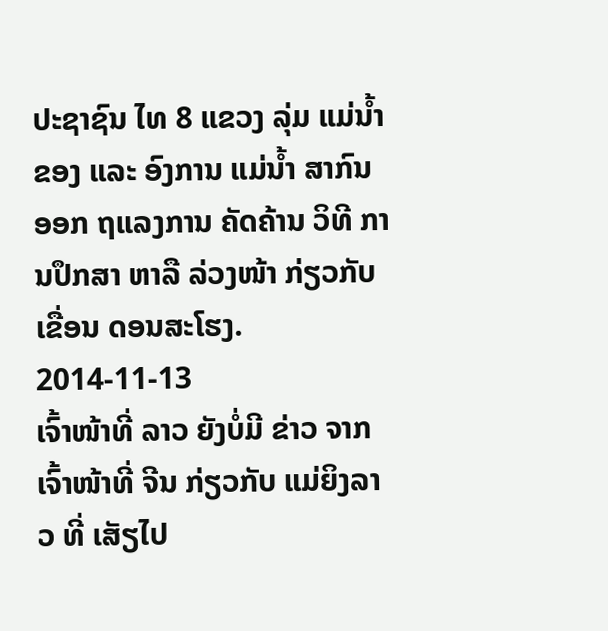ປະຊາຊົນ ໄທ 8 ແຂວງ ລຸ່ມ ແມ່ນໍ້າຂອງ ແລະ ອົງການ ແມ່ນໍ້າ ສາກົນ ອອກ ຖແລງການ ຄັດຄ້ານ ວິທີ ການປຶກສາ ຫາລື ລ່ວງໜ້າ ກ່ຽວກັບ ເຂື່ອນ ດອນສະໂຮງ.
2014-11-13
ເຈົ້າໜ້າທີ່ ລາວ ຍັງບໍ່ມີ ຂ່າວ ຈາກ ເຈົ້າໜ້າທີ່ ຈີນ ກ່ຽວກັບ ແມ່ຍິງລາວ ທີ່ ເສັຽໄປ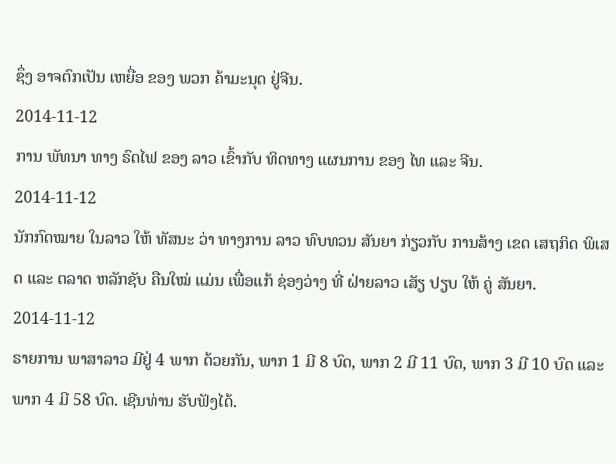ຊຶ່ງ ອາຈຕົກເປັນ ເຫຍື່ອ ຂອງ ພວກ ຄ້າມະນຸດ ຢູ່ຈີນ.
2014-11-12
ການ ພັທນາ ທາງ ຣົດໄຟ ຂອງ ລາວ ເຂົ້າກັບ ທິດທາງ ແຜນການ ຂອງ ໄທ ແລະ ຈີນ.
2014-11-12
ນັກກົດໝາຍ ໃນລາວ ໃຫ້ ທັສນະ ວ່າ ທາງການ ລາວ ທົບທວນ ສັນຍາ ກ່ຽວກັບ ການສ້າງ ເຂດ ເສຖກິດ ພິເສດ ແລະ ຕລາດ ຫລັກຊັບ ຄືນໃໝ່ ແມ່ນ ເພື່ອແກ້ ຊ່ອງວ່າງ ທີ່ ຝ່າຍລາວ ເສັຽ ປຽບ ໃຫ້ ຄູ່ ສັນຍາ.
2014-11-12
ຣາຍການ ພາສາລາວ ມີຢູ່ 4 ພາກ ດ້ວຍກັນ, ພາກ 1 ມີ 8 ບົດ, ພາກ 2 ມີ 11 ບົດ, ພາກ 3 ມີ 10 ບົດ ແລະ ພາກ 4 ມີ 58 ບົດ. ເຊີນທ່ານ ຮັບຟັງໄດ້.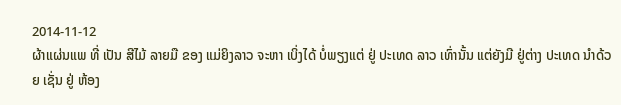2014-11-12
ຜ້າແຜ່ນແພ ທີ່ ເປັນ ສີໄມ້ ລາຍມື ຂອງ ແມ່ຍິງລາວ ຈະຫາ ເບິ່ງໄດ້ ບໍ່ພຽງແຕ່ ຢູ່ ປະເທດ ລາວ ເທົ່ານັ້ນ ແຕ່ຍັງມີ ຢູ່ຕ່າງ ປະເທດ ນຳດ້ວຍ ເຊັ່ນ ຢູ່ ຫ້ອງ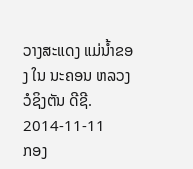ວາງສະແດງ ແມ່ນ້ຳຂອງ ໃນ ນະຄອນ ຫລວງ ວໍຊິງຕັນ ດີຊີ.
2014-11-11
ກອງ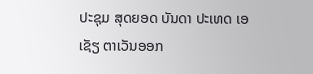ປະຊຸມ ສຸດຍອດ ບັນດາ ປະເທດ ເອເຊັຽ ຕາເວັນອອກ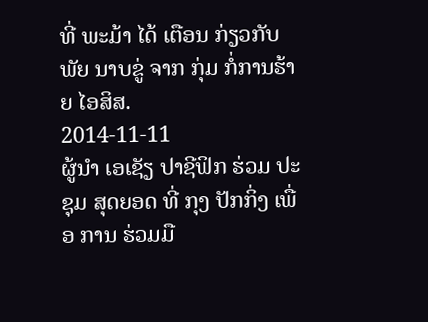ທີ່ ພະມ້າ ໄດ້ ເຕືອນ ກ່ຽວກັບ ພັຍ ນາບຂູ່ ຈາກ ກຸ່ມ ກໍ່ການຮ້າຍ ໄອສິສ.
2014-11-11
ຜູ້ນໍາ ເອເຊັຽ ປາຊີຟິກ ຮ່ວມ ປະຊຸມ ສຸດຍອດ ທີ່ ກຸງ ປັກກິ່ງ ເພື່ອ ການ ຮ່ວມມື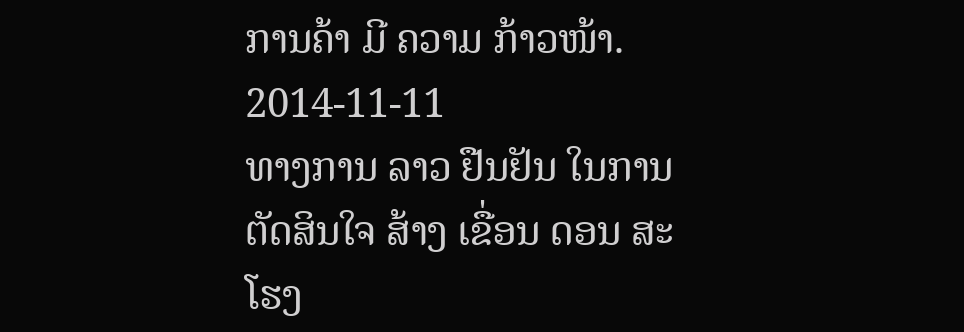ການຄ້າ ມີ ຄວາມ ກ້າວໜ້າ.
2014-11-11
ທາງການ ລາວ ຢືນຢັນ ໃນການ ຕັດສິນໃຈ ສ້າງ ເຂື່ອນ ດອນ ສະໂຮງ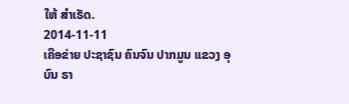ໃຫ້ ສຳເຣັດ.
2014-11-11
ເຄືອຂ່າຍ ປະຊາຊົນ ຄົນຈົນ ປາກມູນ ແຂວງ ອຸບົນ ຣາ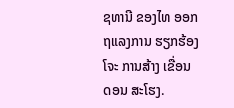ຊທານີ ຂອງໄທ ອອກ ຖແລງການ ຮຽກຮ້ອງ ໂຈະ ການສ້າງ ເຂື່ອນ ດອນ ສະໂຮງ.